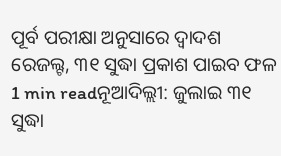ପୂର୍ବ ପରୀକ୍ଷା ଅନୁସାରେ ଦ୍ୱାଦଶ ରେଜଲ୍ଟ, ୩୧ ସୁଦ୍ଧା ପ୍ରକାଶ ପାଇବ ଫଳ
1 min readନୂଆଦିଲ୍ଲୀ: ଜୁଲାଇ ୩୧ ସୁଦ୍ଧା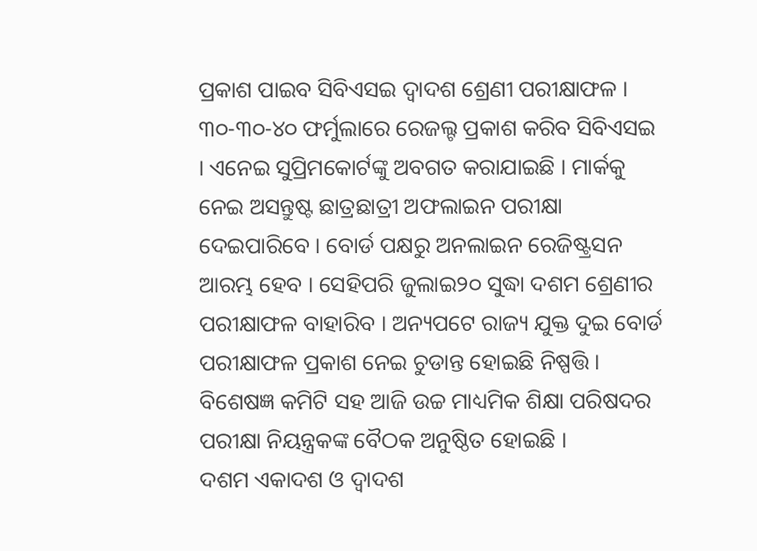ପ୍ରକାଶ ପାଇବ ସିବିଏସଇ ଦ୍ବାଦଶ ଶ୍ରେଣୀ ପରୀକ୍ଷାଫଳ । ୩୦-୩୦-୪୦ ଫର୍ମୁଲାରେ ରେଜଲ୍ଟ ପ୍ରକାଶ କରିବ ସିବିଏସଇ । ଏନେଇ ସୁପ୍ରିମକୋର୍ଟଙ୍କୁ ଅବଗତ କରାଯାଇଛି । ମାର୍କକୁ ନେଇ ଅସନ୍ତୁଷ୍ଟ ଛାତ୍ରଛାତ୍ରୀ ଅଫଲାଇନ ପରୀକ୍ଷା ଦେଇପାରିବେ । ବୋର୍ଡ ପକ୍ଷରୁ ଅନଲାଇନ ରେଜିଷ୍ଟ୍ରସନ ଆରମ୍ଭ ହେବ । ସେହିପରି ଜୁଲାଇ୨୦ ସୁଦ୍ଧା ଦଶମ ଶ୍ରେଣୀର ପରୀକ୍ଷାଫଳ ବାହାରିବ । ଅନ୍ୟପଟେ ରାଜ୍ୟ ଯୁକ୍ତ ଦୁଇ ବୋର୍ଡ ପରୀକ୍ଷାଫଳ ପ୍ରକାଶ ନେଇ ଚୁଡାନ୍ତ ହୋଇଛି ନିଷ୍ପତ୍ତି । ବିଶେଷଜ୍ଞ କମିଟି ସହ ଆଜି ଉଚ୍ଚ ମାଧ୍ୟମିକ ଶିକ୍ଷା ପରିଷଦର ପରୀକ୍ଷା ନିୟନ୍ତ୍ରକଙ୍କ ବୈଠକ ଅନୁଷ୍ଠିତ ହୋଇଛି ।
ଦଶମ ଏକାଦଶ ଓ ଦ୍ବାଦଶ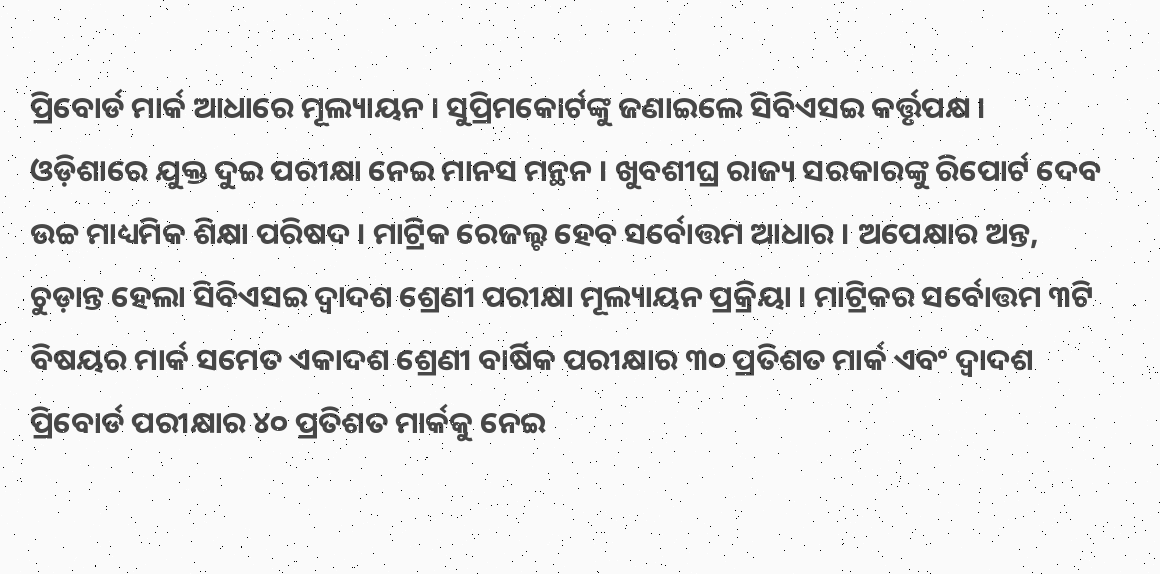ପ୍ରିବୋର୍ଡ ମାର୍କ ଆଧାରେ ମୂଲ୍ୟାୟନ । ସୁପ୍ରିମକୋର୍ଟଙ୍କୁ ଜଣାଇଲେ ସିବିଏସଇ କର୍ତ୍ତୃପକ୍ଷ । ଓଡ଼ିଶାରେ ଯୁକ୍ତ ଦୁଇ ପରୀକ୍ଷା ନେଇ ମାନସ ମନ୍ଥନ । ଖୁବଶୀଘ୍ର ରାଜ୍ୟ ସରକାରଙ୍କୁ ରିପୋର୍ଟ ଦେବ ଉଚ୍ଚ ମାଧ୍ୟମିକ ଶିକ୍ଷା ପରିଷଦ । ମାଟ୍ରିକ ରେଜଲ୍ଟ ହେବ ସର୍ବୋତ୍ତମ ଆଧାର । ଅପେକ୍ଷାର ଅନ୍ତ, ଚୁଡ଼ାନ୍ତ ହେଲା ସିବିଏସଇ ଦ୍ବାଦଶ ଶ୍ରେଣୀ ପରୀକ୍ଷା ମୂଲ୍ୟାୟନ ପ୍ରକ୍ରିୟା । ମାଟ୍ରିକର ସର୍ବୋତ୍ତମ ୩ଟି ବିଷୟର ମାର୍କ ସମେତ ଏକାଦଶ ଶ୍ରେଣୀ ବାର୍ଷିକ ପରୀକ୍ଷାର ୩୦ ପ୍ରତିଶତ ମାର୍କ ଏବଂ ଦ୍ବାଦଶ ପ୍ରିବୋର୍ଡ ପରୀକ୍ଷାର ୪୦ ପ୍ରତିଶତ ମାର୍କକୁ ନେଇ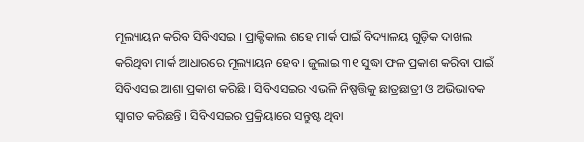ମୂଲ୍ୟାୟନ କରିବ ସିବିଏସଇ । ପ୍ରାକ୍ଟିକାଲ ଶହେ ମାର୍କ ପାଇଁ ବିଦ୍ୟାଳୟ ଗୁଡ଼ିକ ଦାଖଲ କରିଥିବା ମାର୍କ ଆଧାରରେ ମୂଲ୍ୟାୟନ ହେବ । ଜୁଲାଇ ୩୧ ସୁଦ୍ଧା ଫଳ ପ୍ରକାଶ କରିବା ପାଇଁ ସିବିଏସଇ ଆଶା ପ୍ରକାଶ କରିଛି । ସିବିଏସଇର ଏଭଳି ନିଷ୍ପତ୍ତିକୁ ଛାତ୍ରଛାତ୍ରୀ ଓ ଅଭିଭାବକ ସ୍ବାଗତ କରିଛନ୍ତି । ସିବିଏସଇର ପ୍ରକ୍ରିୟାରେ ସନ୍ତୁଷ୍ଟ ଥିବା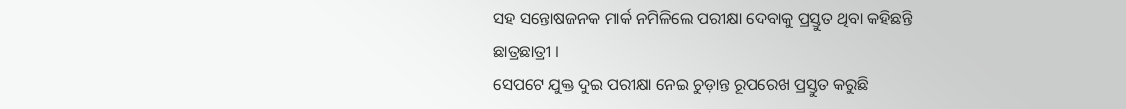ସହ ସନ୍ତୋଷଜନକ ମାର୍କ ନମିଳିଲେ ପରୀକ୍ଷା ଦେବାକୁ ପ୍ରସ୍ତୁତ ଥିବା କହିଛନ୍ତି ଛାତ୍ରଛାତ୍ରୀ ।
ସେପଟେ ଯୁକ୍ତ ଦୁଇ ପରୀକ୍ଷା ନେଇ ଚୁଡ଼ାନ୍ତ ରୂପରେଖ ପ୍ରସ୍ତୁତ କରୁଛି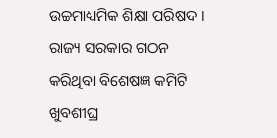ଉଚ୍ଚମାଧ୍ୟମିକ ଶିକ୍ଷା ପରିଷଦ । ରାଜ୍ୟ ସରକାର ଗଠନ କରିଥିବା ବିଶେଷଜ୍ଞ କମିଟି ଖୁବଶୀଘ୍ର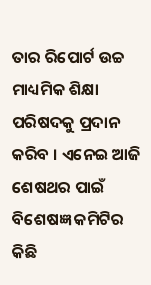ତାର ରିପୋର୍ଟ ଉଚ୍ଚ ମାଧ୍ୟମିକ ଶିକ୍ଷା ପରିଷଦକୁ ପ୍ରଦାନ କରିବ । ଏନେଇ ଆଜି ଶେଷଥର ପାଇଁ ବିଶେଷଜ୍ଞ କମିଟିର କିଛି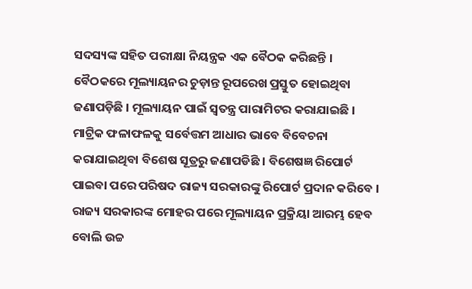ସଦସ୍ୟଙ୍କ ସହିତ ପରୀକ୍ଷା ନିୟନ୍ତ୍ରକ ଏକ ବୈଠକ କରିଛନ୍ତି । ବୈଠକରେ ମୂଲ୍ୟାୟନର ଚୁଡ଼ାନ୍ତ ରୂପରେଖ ପ୍ରସ୍ତୁତ ହୋଇଥିବା ଜଣାପଡ଼ିଛି । ମୂଲ୍ୟାୟନ ପାଇଁ ସ୍ବତନ୍ତ୍ର ପାରାମିଟର କରାଯାଇଛି । ମାଟ୍ରିକ ଫଳାଫଳକୁ ସର୍ବେତ୍ତମ ଆଧାର ଭାବେ ବିବେଚନା କରାଯାଇଥିବା ବିଶେଷ ସୂତ୍ରରୁ ଜଣାପଡିଛି । ବିଶେଷଜ୍ଞ ରିପୋର୍ଟ ପାଇବା ପରେ ପରିଷଦ ରାଜ୍ୟ ସରକାରଙ୍କୁ ରିପୋର୍ଟ ପ୍ରଦାନ କରିବେ । ରାଜ୍ୟ ସରକାରଙ୍କ ମୋହର ପରେ ମୂଲ୍ୟାୟନ ପ୍ରକ୍ରିୟା ଆରମ୍ଭ ହେବ ବୋଲି ଉଚ୍ଚ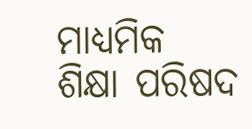ମାଧ୍ୟମିକ ଶିକ୍ଷା ପରିଷଦ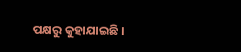ପକ୍ଷରୁ କୁହାଯାଇଛି ।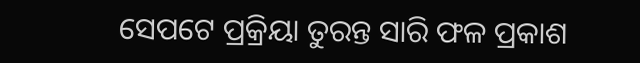ସେପଟେ ପ୍ରକ୍ରିୟା ତୁରନ୍ତ ସାରି ଫଳ ପ୍ରକାଶ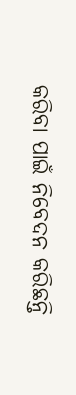କରିବା ପାଇଁ ନିବେଦନ କରିଛନ୍ତି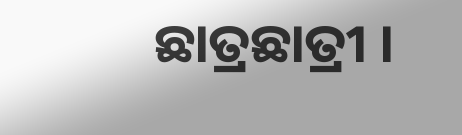ଛାତ୍ରଛାତ୍ରୀ ।